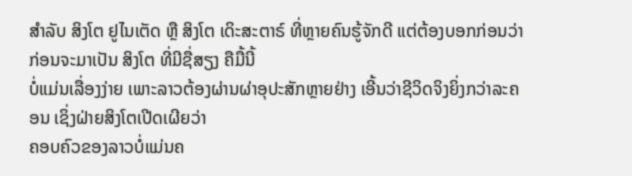ສຳລັບ ສິງໂຕ ຢູໄນເຕັດ ຫຼື ສິງໂຕ ເດິະສະຕາຣ໌ ທີ່ຫຼາຍຄົນຮູ້ຈັກດີ ແຕ່ຕ້ອງບອກກ່ອນວ່າກ່ອນຈະມາເປັນ ສິງໂຕ ທີ່ມີຊື່ສຽງ ຄືມື້ນີ້
ບໍ່ແມ່ນເລື່ອງງ່າຍ ເພາະລາວຕ້ອງຜ່ານຜ່າອຸປະສັກຫຼາຍຢ່າງ ເອີ້ນວ່າຊີວິດຈິງຍິ່ງກວ່າລະຄອນ ເຊິ່ງຝ່າຍສິງໂຕເປີດເຜີຍວ່າ
ຄອບຄົວຂອງລາວບໍ່ແມ່ນຄ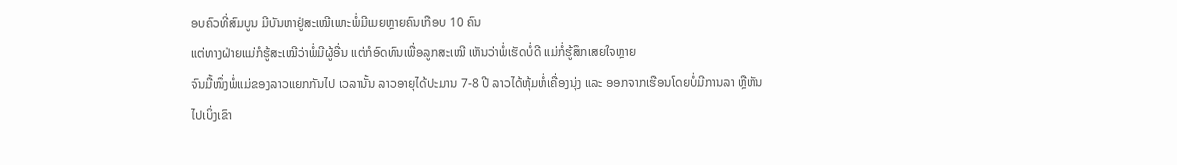ອບຄົວທີ່ສົມບູນ ມີບັນຫາຢູ່ສະເໝີເພາະພໍ່ມີເມຍຫຼາຍຄົນເກືອບ 10 ຄົນ
ແຕ່ທາງຝ່າຍແມ່ກໍຮູ້ສະເໝີວ່າພໍ່ມີຜູ້ອື່ນ ແຕ່ກໍອົດທົນເພື່ອລູກສະເໝີ ເຫັນວ່າພໍ່ເຮັດບໍ່ດີ ແມ່ກໍ່ຮູ້ສຶກເສຍໃຈຫຼາຍ
ຈົນມື້ໜຶ່ງພໍ່ແມ່ຂອງລາວແຍກກັນໄປ ເວລານັ້ນ ລາວອາຍຸໄດ້ປະມານ 7-8 ປີ ລາວໄດ້ຫຸ້ມຫໍ່ເຄື່ອງນຸ່ງ ແລະ ອອກຈາກເຮືອນໂດຍບໍ່ມີການລາ ຫຼືຫັນໄປເບິ່ງເຂົາ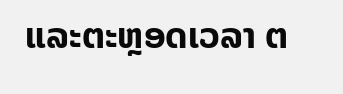ແລະຕະຫຼອດເວລາ ຕ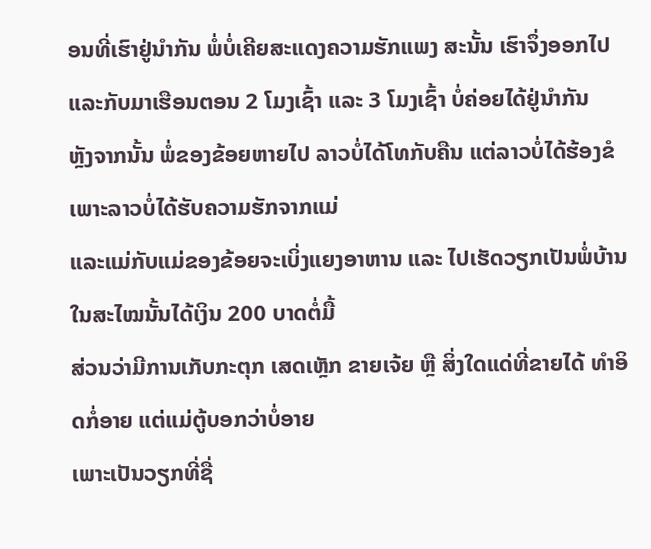ອນທີ່ເຮົາຢູ່ນຳກັນ ພໍ່ບໍ່ເຄີຍສະແດງຄວາມຮັກແພງ ສະນັ້ນ ເຮົາຈຶ່ງອອກໄປ ແລະກັບມາເຮືອນຕອນ 2 ໂມງເຊົ້າ ແລະ 3 ໂມງເຊົ້າ ບໍ່ຄ່ອຍໄດ້ຢູ່ນຳກັນ
ຫຼັງຈາກນັ້ນ ພໍ່ຂອງຂ້ອຍຫາຍໄປ ລາວບໍ່ໄດ້ໂທກັບຄືນ ແຕ່ລາວບໍ່ໄດ້ຮ້ອງຂໍ ເພາະລາວບໍ່ໄດ້ຮັບຄວາມຮັກຈາກແມ່
ແລະແມ່ກັບແມ່ຂອງຂ້ອຍຈະເບິ່ງແຍງອາຫານ ແລະ ໄປເຮັດວຽກເປັນພໍ່ບ້ານໃນສະໄໝນັ້ນໄດ້ເງິນ 200 ບາດຕໍ່ມື້
ສ່ວນວ່າມີການເກັບກະຕຸກ ເສດເຫຼັກ ຂາຍເຈ້ຍ ຫຼື ສິ່ງໃດແດ່ທີ່ຂາຍໄດ້ ທຳອິດກໍ່ອາຍ ແຕ່ແມ່ຕູ້ບອກວ່າບໍ່ອາຍ
ເພາະເປັນວຽກທີ່ຊື່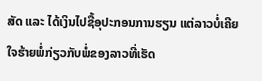ສັດ ແລະ ໄດ້ເງິນໄປຊື້ອຸປະກອນການຮຽນ ແຕ່ລາວບໍ່ເຄີຍໃຈຮ້າຍພໍ່ກ່ຽວກັບພໍ່ຂອງລາວທີ່ເຮັດ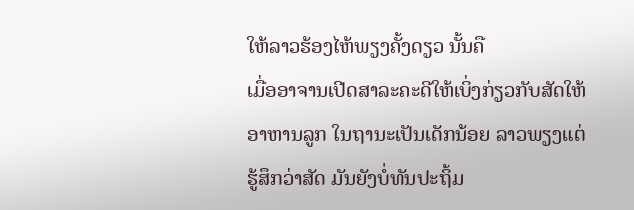ໃຫ້ລາວຮ້ອງໄຫ້ພຽງຄັ້ງດຽວ ນັ້ນຄື
ເມື່ອອາຈານເປີດສາລະຄະດີໃຫ້ເບິ່ງກ່ຽວກັບສັດໃຫ້ອາຫານລູກ ໃນຖານະເປັນເດັກນ້ອຍ ລາວພຽງແຕ່ຮູ້ສຶກວ່າສັດ ມັນຍັງບໍ່ທັນປະຖິ້ມ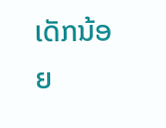ເດັກນ້ອຍ